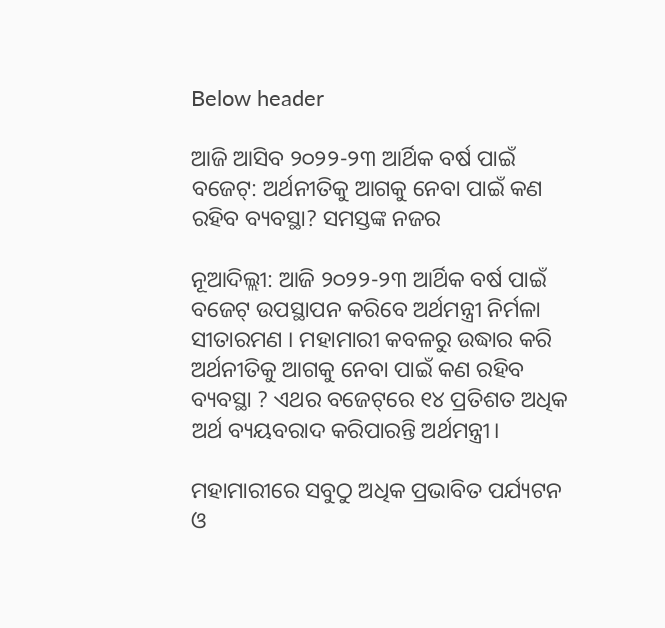Below header

ଆଜି ଆସିବ ୨୦୨୨-୨୩ ଆର୍ଥିକ ବର୍ଷ ପାଇଁ ବଜେଟ୍‌: ଅର୍ଥନୀତିକୁ ଆଗକୁ ନେବା ପାଇଁ କଣ ରହିବ ବ୍ୟବସ୍ଥା? ସମସ୍ତଙ୍କ ନଜର

ନୂଆଦିଲ୍ଲୀ: ଆଜି ୨୦୨୨-୨୩ ଆର୍ଥିକ ବର୍ଷ ପାଇଁ ବଜେଟ୍‌ ଉପସ୍ଥାପନ କରିବେ ଅର୍ଥମନ୍ତ୍ରୀ ନିର୍ମଳା ସୀତାରମଣ । ମହାମାରୀ କବଳରୁ ଉଦ୍ଧାର କରି ଅର୍ଥନୀତିକୁ ଆଗକୁ ନେବା ପାଇଁ କଣ ରହିବ ବ୍ୟବସ୍ଥା ? ଏଥର ବଜେଟ୍‌ରେ ୧୪ ପ୍ରତିଶତ ଅଧିକ ଅର୍ଥ ବ୍ୟୟବରାଦ କରିପାରନ୍ତି ଅର୍ଥମନ୍ତ୍ରୀ।

ମହାମାରୀରେ ସବୁଠୁ ଅଧିକ ପ୍ରଭାବିତ ପର୍ଯ୍ୟଟନ ଓ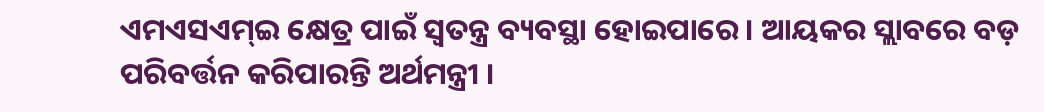ଏମଏସଏମ୍‌ଇ କ୍ଷେତ୍ର ପାଇଁ ସ୍ୱତନ୍ତ୍ର ବ୍ୟବସ୍ଥା ହୋଇପାରେ । ଆୟକର ସ୍ଲାବରେ ବଡ଼ ପରିବର୍ତ୍ତନ କରିପାରନ୍ତି ଅର୍ଥମନ୍ତ୍ରୀ ।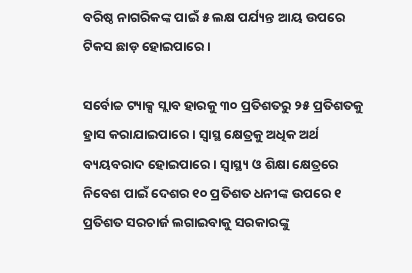ବରିଷ୍ଠ ନାଗରିକଙ୍କ ପାଇଁ ୫ ଲକ୍ଷ ପର୍ଯ୍ୟନ୍ତ ଆୟ ଉପରେ ଟିକସ ଛାଡ଼ ହୋଇପାରେ ।

ସର୍ବୋଚ୍ଚ ଟ୍ୟାକ୍ସ ସ୍ଲାବ ହାରକୁ ୩୦ ପ୍ରତିଶତରୁ ୨୫ ପ୍ରତିଶତକୁ ହ୍ରାସ କରାଯାଇପାରେ। ସ୍ୱାସ୍ଥ କ୍ଷେତ୍ରକୁ ଅଧିକ ଅର୍ଥ ବ୍ୟୟବରାଦ ହୋଇପାରେ । ସ୍ୱାସ୍ଥ୍ୟ ଓ ଶିକ୍ଷା କ୍ଷେତ୍ରରେ ନିବେଶ ପାଇଁ ଦେଶର ୧୦ ପ୍ରତିଶତ ଧନୀଙ୍କ ଉପରେ ୧ ପ୍ରତିଶତ ସରଚାର୍ଜ ଲଗାଇବାକୁ ସରକାରଙ୍କୁ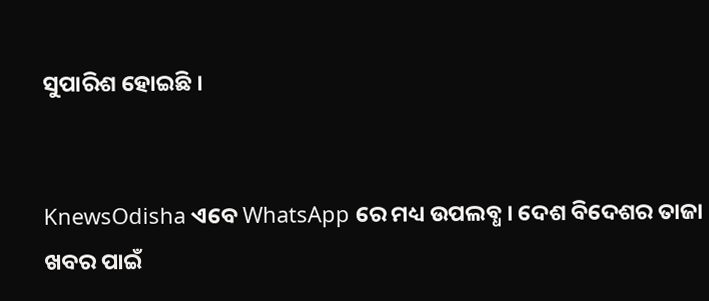ସୁପାରିଶ ହୋଇଛି ।


KnewsOdisha ଏବେ WhatsApp ରେ ମଧ୍ୟ ଉପଲବ୍ଧ । ଦେଶ ବିଦେଶର ତାଜା ଖବର ପାଇଁ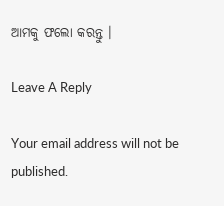ଆମକୁ ଫଲୋ କରନ୍ତୁ ।

Leave A Reply

Your email address will not be published.